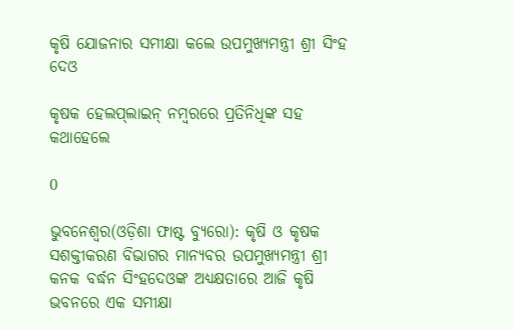କୃଷି ଯୋଜନାର ସମୀକ୍ଷା କଲେ ଉପମୁଖ୍ୟମନ୍ତ୍ରୀ ଶ୍ରୀ ସିଂହ ଦେଓ

କୃଷକ ହେଲପ୍‌ଲାଇନ୍‌ ନମ୍ବରରେ ପ୍ରତିନିଧିଙ୍କ ସହ କଥାହେଲେ

0

ଭୁବନେଶ୍ୱର(ଓଡ଼ିଶା ଫାଷ୍ଟ ବ୍ୟୁରୋ): କୃଷି ଓ କୃଷକ ସଶକ୍ତୀକରଣ ବିଭାଗର ମାନ୍ୟବର ଉପମୁଖ୍ୟମନ୍ତ୍ରୀ ଶ୍ରୀ କନକ ବର୍ଦ୍ଧନ ସିଂହଦେଓଙ୍କ ଅଧ୍ୟକ୍ଷତାରେ ଆଜି କୃଷି ଭବନରେ ଏକ ସମୀକ୍ଷା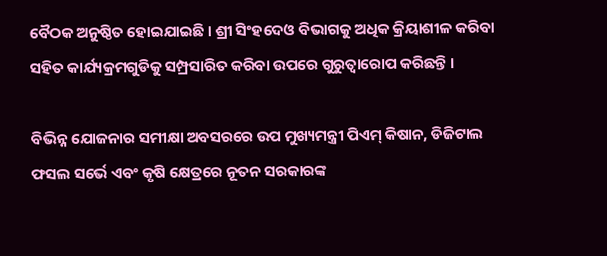ବୈଠକ ଅନୁଷ୍ଠିତ ହୋଇଯାଇଛି । ଶ୍ରୀ ସିଂହଦେଓ ବିଭାଗକୁ ଅଧିକ କ୍ରିୟାଶୀଳ କରିବା ସହିତ କାର୍ଯ୍ୟକ୍ରମଗୁଡିକୁ ସମ୍ପ୍ରସାରିତ କରିବା ଉପରେ ଗୁରୁତ୍ୱାରୋପ କରିଛନ୍ତି ।

ବିଭିନ୍ନ ଯୋଜନାର ସମୀକ୍ଷା ଅବସରରେ ଉପ ମୁଖ୍ୟମନ୍ତ୍ରୀ ପିଏମ୍‌ କିଷାନ, ଡିଜିଟାଲ ଫସଲ ସର୍ଭେ ଏବଂ କୃଷି କ୍ଷେତ୍ରରେ ନୂତନ ସରକାରଙ୍କ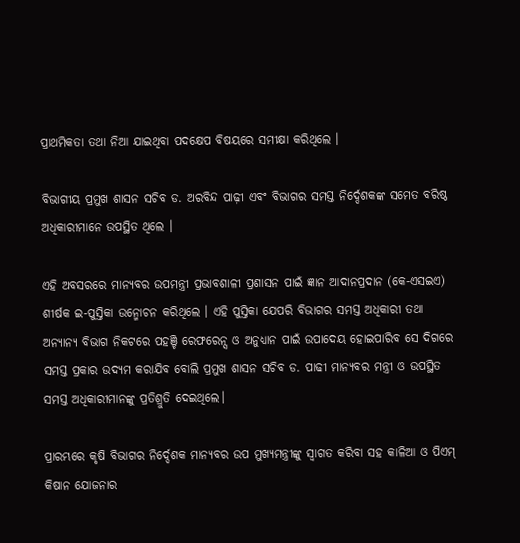ପ୍ରାଥମିକତା ତଥା ନିଆ ଯାଇଥିବା ପଦକ୍ଷେପ ବିଷୟରେ ସମୀକ୍ଷା କରିଥିଲେ ।

ବିଭାଗୀୟ ପ୍ରମୁଖ ଶାସନ ସଚିବ ଡ. ଅରବିନ୍ଦ ପାଢ଼ୀ ଏବଂ ବିଭାଗର ସମସ୍ତ ନିର୍ଦ୍ଦେଶକଙ୍କ ସମେତ ବରିଷ୍ଠ ଅଧିକାରୀମାନେ ଉପସ୍ଥିତ ଥିଲେ ।

ଏହି ଅବସରରେ ମାନ୍ୟବର ଉପମନ୍ତ୍ରୀ ପ୍ରଭାବଶାଳୀ ପ୍ରଶାସନ ପାଇଁ ଜ୍ଞାନ ଆଦାନପ୍ରଦାନ (କେ-ଏସଇଏ) ଶୀର୍ଷକ ଇ-ପୁସ୍ତିକା ଉନ୍ମୋଚନ କରିଥିଲେ । ଏହି ପୁସ୍ତିକା ଯେପରି ବିଭାଗର ସମସ୍ତ ଅଧିକାରୀ ତଥା ଅନ୍ୟାନ୍ୟ ବିଭାଗ ନିକଟରେ ପହଞ୍ଚି ରେଫରେନ୍ସ ଓ ଅନୁଧ୍ୟାନ ପାଇଁ ଉପାଦେୟ ହୋଇପାରିବ ସେ ଦିଗରେ ସମସ୍ତ ପ୍ରକାର ଉଦ୍ୟମ କରାଯିବ ବୋଲି ପ୍ରମୁଖ ଶାସନ ସଚିବ ଡ. ପାଢୀ ମାନ୍ୟବର ମନ୍ତ୍ରୀ ଓ ଉପସ୍ଥିତ ସମସ୍ତ ଅଧିକାରୀମାନଙ୍କୁ ପ୍ରତିଶ୍ରୁତି ଦେଇଥିଲେ।

ପ୍ରାରମ୍ଭରେ କୃଷି ବିଭାଗର ନିର୍ଦ୍ଦେଶକ ମାନ୍ୟବର ଉପ ମୁଖ୍ୟମନ୍ତ୍ରୀଙ୍କୁ ସ୍ୱାଗତ କରିବା ସହ କାଳିଆ ଓ ପିଏମ୍‌ କିଷାନ ଯୋଜନାର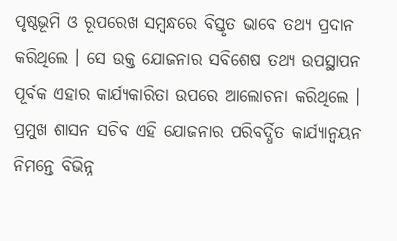ପୃଷ୍ଠଭୂମି ଓ ରୂପରେଖ ସମ୍ବନ୍ଧରେ ବିସ୍ତୃତ ଭାବେ ତଥ୍ୟ ପ୍ରଦାନ କରିଥିଲେ । ସେ ଉକ୍ତ ଯୋଜନାର ସବିଶେଷ ତଥ୍ୟ ଉପସ୍ଥାପନ ପୂର୍ବକ ଏହାର କାର୍ଯ୍ୟକାରିତା ଉପରେ ଆଲୋଚନା କରିଥିଲେ । ପ୍ରମୁଖ ଶାସନ ସଚିବ ଏହି ଯୋଜନାର ପରିବର୍ଦ୍ଧିତ କାର୍ଯ୍ୟାନ୍ୱୟନ ନିମନ୍ତେ ବିଭିନ୍ନ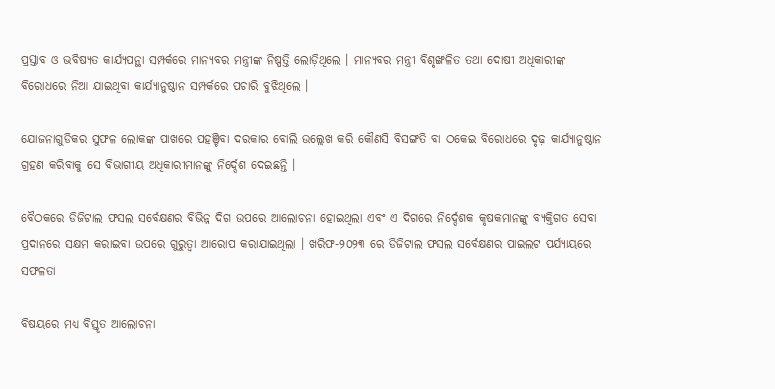ପ୍ରସ୍ତାବ ଓ ଭବିଷ୍ୟତ କାର୍ଯ୍ୟପନ୍ଥା ସମ୍ପର୍କରେ ମାନ୍ୟବର ମନ୍ତ୍ରୀଙ୍କ ନିଷ୍ପତ୍ତି ଲୋଡ଼ିଥିଲେ । ମାନ୍ୟବର ମନ୍ତ୍ରୀ ବିଶୃଙ୍ଖଳିତ ତଥା ଦୋଷୀ ଅଧିକାରୀଙ୍କ ବିରୋଧରେ ନିଆ ଯାଇଥିବା କାର୍ଯ୍ୟାନୁଷ୍ଠାନ ସମ୍ପର୍କରେ ପଚାରି ବୁଝିଥିଲେ ।

ଯୋଜନାଗୁଡିକର ସୁଫଳ ଲୋକଙ୍କ ପାଖରେ ପହଞ୍ଚିବା ଦରକାର ବୋଲି ଉଲ୍ଲେଖ କରି କୌଣସି ବିସଙ୍ଗତି ବା ଠକେଇ ବିରୋଧରେ ଦୃଢ଼ କାର୍ଯ୍ୟାନୁଷ୍ଠାନ ଗ୍ରହଣ କରିବାକୁ ସେ ବିଭାଗୀୟ ଅଧିକାରୀମାନଙ୍କୁ ନିର୍ଦ୍ଦେଶ ଦେଇଛନ୍ତି ।

ବୈଠକରେ ଡିଜିଟାଲ ଫସଲ ସର୍ବେକ୍ଷଣର ବିଭିନ୍ନ ଦିଗ ଉପରେ ଆଲୋଚନା ହୋଇଥିଲା ଏବଂ ଏ ଦିଗରେ ନିର୍ଦ୍ଦେଶକ କୃଷକମାନଙ୍କୁ ବ୍ୟକ୍ତିଗତ ସେବା ପ୍ରଦାନରେ ସକ୍ଷମ କରାଇବା ଉପରେ ଗୁରୁତ୍ୱା ଆରୋପ କରାଯାଇଥିଲା । ଖରିଫ-୨୦୨୩ ରେ ଡିଜିଟାଲ ଫସଲ ସର୍ବେକ୍ଷଣର ପାଇଲଟ ପର୍ଯ୍ୟାୟରେ ସଫଳତା

ବିଷୟରେ ମଧ୍ୟ ବିସ୍ତୃତ ଆଲୋଚନା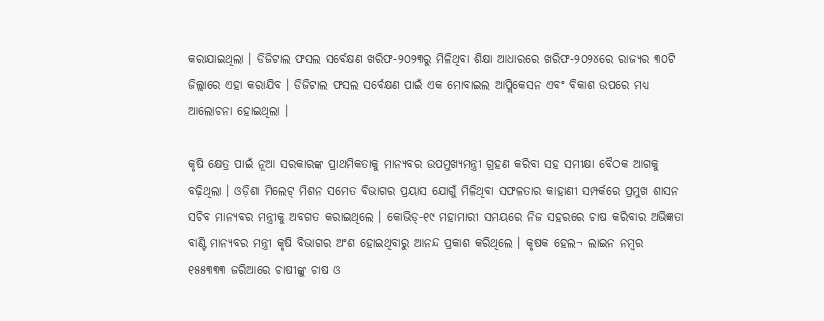କରାଯାଇଥିଲା । ଡିଜିଟାଲ ଫସଲ ସର୍ବେକ୍ଷଣ ଖରିଫ-୨୦୨୩ରୁ ମିଳିଥିବା ଶିକ୍ଷା ଆଧାରରେ ଖରିଫ-୨୦୨୪ରେ ରାଜ୍ୟର ୩୦ଟି ଜିଲ୍ଲାରେ ଏହା କରାଯିବ । ଡିଜିଟାଲ ଫସଲ ସର୍ବେକ୍ଷଣ ପାଇଁ ଏକ ମୋବାଇଲ ଆପ୍ଲିକେସନ ଏବଂ ବିକାଶ ଉପରେ ମଧ୍ୟ ଆଲୋଚନା ହୋଇଥିଲା ।

କୃଷି କ୍ଷେତ୍ର ପାଇଁ ନୂଆ ସରକାରଙ୍କ ପ୍ରାଥମିକତାକୁ ମାନ୍ୟବର ଉପମୁଖ୍ୟମନ୍ତ୍ରୀ ଗ୍ରହଣ କରିବା ସହ ସମୀକ୍ଷା ବୈଠକ ଆଗକୁ ବଢ଼ିଥିଲା । ଓଡ଼ିଶା ମିଲେଟ୍‌ ମିଶନ ସମେତ ବିଭାଗର ପ୍ରୟାସ ଯୋଗୁଁ ମିଳିଥିବା ସଫଳତାର କାହାଣୀ ସମ୍ପର୍କରେ ପ୍ରମୁଖ ଶାସନ ସଚିବ ମାନ୍ୟବର ମନ୍ତ୍ରୀକୁ ଅବଗତ କରାଇଥିଲେ । କୋଭିଡ୍‌-୧୯ ମହାମାରୀ ସମୟରେ ନିଜ ସହରରେ ଚାଷ କରିବାର ଅଭିଜ୍ଞତା ବାଣ୍ଟି ମାନ୍ୟବର ମନ୍ତ୍ରୀ କୃଷି ବିଭାଗର ଅଂଶ ହୋଇଥିବାରୁ ଆନନ୍ଦ ପ୍ରକାଶ କରିଥିଲେ । କୃଷକ ହେଲ¬ ଲାଇନ ନମ୍ବର ୧୫୫୩୩୩ ଜରିଆରେ ଚାଷୀଙ୍କୁ ଚାଷ ଓ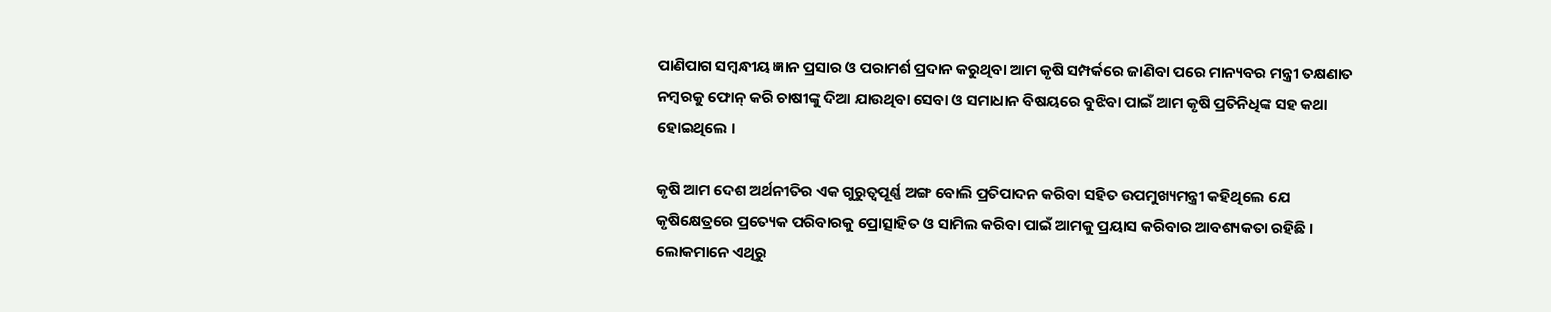ପାଣିପାଗ ସମ୍ବନ୍ଧୀୟ ଜ୍ଞାନ ପ୍ରସାର ଓ ପରାମର୍ଶ ପ୍ରଦାନ କରୁଥିବା ଆମ କୃଷି ସମ୍ପର୍କରେ ଜାଣିବା ପରେ ମାନ୍ୟବର ମନ୍ତ୍ରୀ ତକ୍ଷଣାତ ନମ୍ବରକୁ ଫୋନ୍‌ କରି ଚାଷୀଙ୍କୁ ଦିଆ ଯାଉଥିବା ସେବା ଓ ସମାଧାନ ବିଷୟରେ ବୁଝିବା ପାଇଁ ଆମ କୃଷି ପ୍ରତିନିଧିଙ୍କ ସହ କଥା ହୋଇଥିଲେ ।

କୃଷି ଆମ ଦେଶ ଅର୍ଥନୀତିର ଏକ ଗୁରୁତ୍ୱପୂର୍ଣ୍ଣ ଅଙ୍ଗ ବୋଲି ପ୍ରତିପାଦନ କରିବା ସହିତ ଉପମୁଖ୍ୟମନ୍ତ୍ରୀ କହିଥିଲେ ଯେ କୃଷିକ୍ଷେତ୍ରରେ ପ୍ରତ୍ୟେକ ପରିବାରକୁ ପ୍ରୋତ୍ସାହିତ ଓ ସାମିଲ କରିବା ପାଇଁ ଆମକୁ ପ୍ରୟାସ କରିବାର ଆବଶ୍ୟକତା ରହିଛି । ଲୋକମାନେ ଏଥିରୁ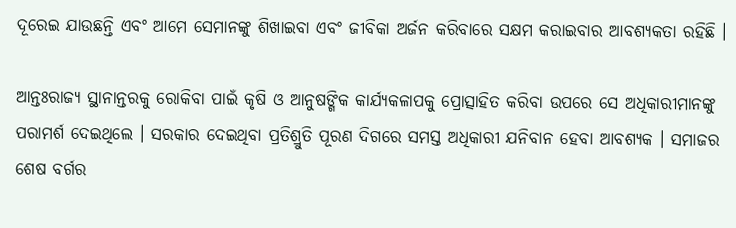ଦୂରେଇ ଯାଉଛନ୍ତି ଏବଂ ଆମେ ସେମାନଙ୍କୁ ଶିଖାଇବା ଏବଂ ଜୀବିକା ଅର୍ଜନ କରିବାରେ ସକ୍ଷମ କରାଇବାର ଆବଶ୍ୟକତା ରହିଛି ।

ଆନ୍ତଃରାଜ୍ୟ ସ୍ଥାନାନ୍ତରକୁ ରୋକିବା ପାଇଁ କୃଷି ଓ ଆନୁଷଙ୍ଗିକ କାର୍ଯ୍ୟକଳାପକୁ ପ୍ରୋତ୍ସାହିତ କରିବା ଉପରେ ସେ ଅଧିକାରୀମାନଙ୍କୁ ପରାମର୍ଶ ଦେଇଥିଲେ । ସରକାର ଦେଇଥିବା ପ୍ରତିଶ୍ରୁତି ପୂରଣ ଦିଗରେ ସମସ୍ତ ଅଧିକାରୀ ଯନିବାନ ହେବା ଆବଶ୍ୟକ । ସମାଜର ଶେଷ ବର୍ଗର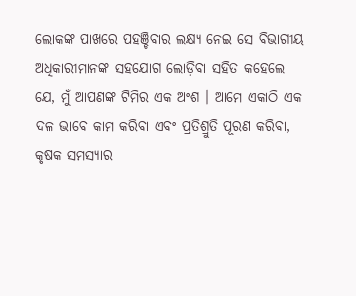ଲୋକଙ୍କ ପାଖରେ ପହଞ୍ଚିବାର ଲକ୍ଷ୍ୟ ନେଇ ସେ ବିଭାଗୀୟ ଅଧିକାରୀମାନଙ୍କ ସହଯୋଗ ଲୋଡ଼ିବା ସହିତ କହେଲେ ଯେ, ମୁଁ ଆପଣଙ୍କ ଟିମିର ଏକ ଅଂଶ । ଆମେ ଏକାଠି ଏକ ଦଳ ଭାବେ କାମ କରିବା ଏବଂ ପ୍ରତିଶ୍ରୁତି ପୂରଣ କରିବା, କୃଷକ ସମସ୍ୟାର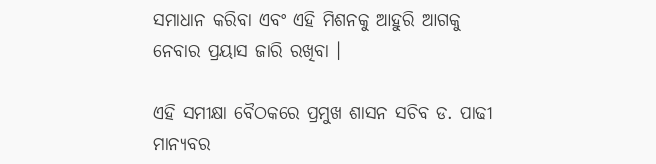ସମାଧାନ କରିବା ଏବଂ ଏହି ମିଶନକୁ ଆହୁରି ଆଗକୁ ନେବାର ପ୍ରୟାସ ଜାରି ରଖିବା ।

ଏହି ସମୀକ୍ଷା ବୈଠକରେ ପ୍ରମୁଖ ଶାସନ ସଚିବ ଡ. ପାଢୀ ମାନ୍ୟବର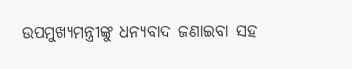ଉପମୁଖ୍ୟମନ୍ତ୍ରୀଙ୍କୁ ଧନ୍ୟବାଦ ଜଣାଇବା ସହ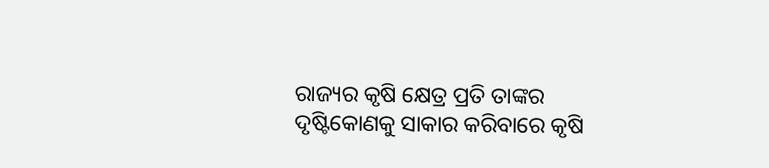ରାଜ୍ୟର କୃଷି କ୍ଷେତ୍ର ପ୍ରତି ତାଙ୍କର ଦୃଷ୍ଟିକୋଣକୁ ସାକାର କରିବାରେ କୃଷି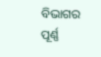ବିଭାଗର ପୂର୍ଣ୍ଣ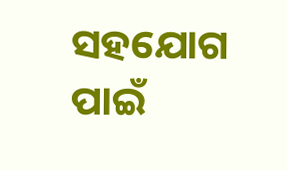ସହଯୋଗ ପାଇଁ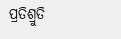ପ୍ରତିଶ୍ରୁତି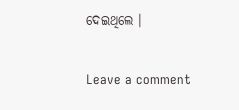ଦେଇଥିଲେ ।

Leave a comment